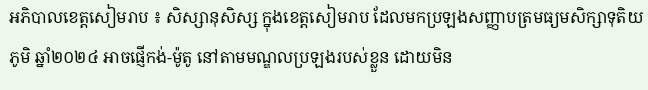អភិបាលខេត្តសៀមរាប ៖ សិស្សានុសិស្ស ក្នុងខេត្តសៀមរាប ដែលមកប្រឡងសញ្ញាបត្រមធ្យមសិក្សាទុតិយភូមិ ឆ្នាំ២០២៤ អាចផ្ញើកង់-ម៉ូតូ នៅតាមមណ្ឌលប្រឡងរបស់ខ្លួន ដោយមិន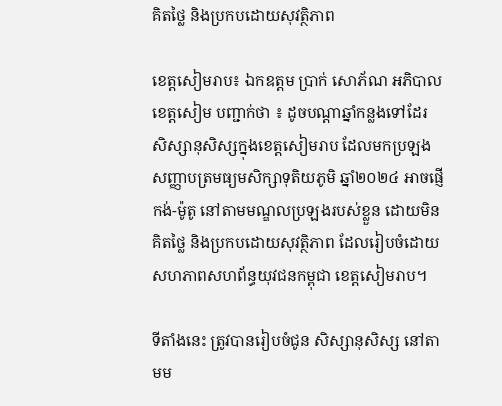គិតថ្លៃ និងប្រកបដោយសុវត្ថិភាព

ខេត្តសៀមរាប៖ ឯកឧត្តម ប្រាក់ សោភ័ណ អភិបាលខេត្តសៀម បញ្ជាក់ថា ៖ ដូចបណ្ដាឆ្នាំកន្លងទៅដែរ សិស្សានុសិស្សក្នុងខេត្តសៀមរាប ដែលមកប្រឡងសញ្ញាបត្រមធ្យមសិក្សាទុតិយភូមិ ឆ្នាំ២០២៤ អាចផ្ញើកង់-ម៉ូតូ នៅតាមមណ្ឌលប្រឡងរបស់ខ្លួន ដោយមិនគិតថ្លៃ និងប្រកបដោយសុវត្ថិភាព ដែលរៀបចំដោយសហភាពសហព័ន្ធយុវជនកម្ពុជា ខេត្តសៀមរាប។

ទីតាំងនេះ ត្រូវបានរៀបចំជូន សិស្សានុសិស្ស នៅតាមម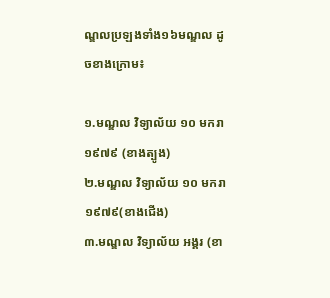ណ្ឌលប្រឡងទាំង១៦មណ្ឌល ដូចខាងក្រោម៖

១.មណ្ឌល វិទ្យាល័យ ១០ មករា ១៩៧៩ (ខាងត្បូង)
២.មណ្ឌល វិទ្យាល័យ ១០ មករា ១៩៧៩(ខាងជើង)
៣.មណ្ឌល វិទ្យាល័យ អង្គរ (ខា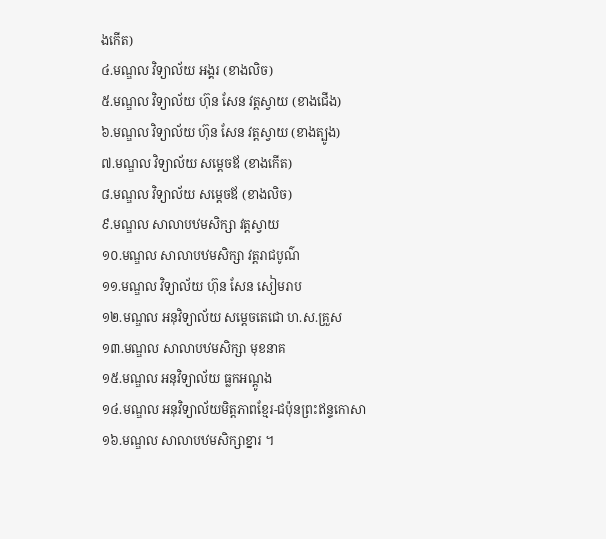ងកើត)
៤.មណ្ឌល វិទ្យាល័យ អង្គរ (ខាងលិច)
៥.មណ្ឌល វិទ្យាល័យ ហ៊ុន សែន វត្តស្វាយ (ខាងជើង)
៦.មណ្ឌល វិទ្យាល័យ ហ៊ុន សែន វត្តស្វាយ (ខាងត្បូង)
៧.មណ្ឌល វិទ្យាល័យ សម្តេចឪ (ខាងកើត)
៨.មណ្ឌល វិទ្យាល័យ សម្តេចឪ (ខាងលិច)
៩.មណ្ឌល សាលាបឋមសិក្សា វត្តស្វាយ
១០.មណ្ឌល សាលាបឋមសិក្សា វត្តរាជបូណ៌
១១.មណ្ឌល វិទ្យាល័យ ហ៊ុន សែន សៀមរាប
១២.មណ្ឌល អនុវិទ្យាល័យ សម្តេចតេជោ ហ.ស.គ្រួស
១៣.មណ្ឌល សាលាបឋមសិក្សា មុខនាគ
១៥.មណ្ឌល អនុវិទ្យាល័យ ធ្លកអណ្តូង
១៤.មណ្ឌល អនុវិទ្យាល័យមិត្តភាពខ្មែរ-ជប៉ុនព្រះឥន្ទកោសា
១៦.មណ្ឌល សាលាបឋមសិក្សាខ្នារ ។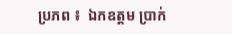ប្រភព ៖  ឯកឧត្តម ប្រាក់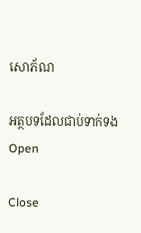សោភ័ណ

អត្ថបទដែលជាប់ទាក់ទង
Open

Close